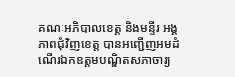គណៈអភិបាលខេត្ត និងមន្ទីរ អង្គភាពជុំវិញខេត្ត បានអញ្ជើញអមដំណើរឯកឧត្តមបណ្ឌិតសភាចារ្យ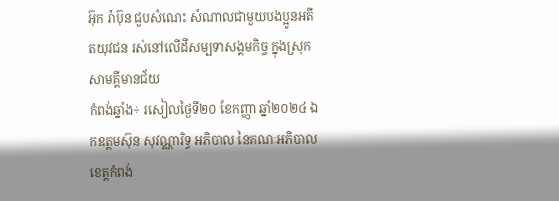អ៊ុក រ៉ាប៊ុន ជួបសំណេះ សំណាលជាមួយបងប្អូនអតីតយុវជន រស់នៅលើដីសម្បទាសង្គមកិច្ច ក្នុងស្រុកសាមគ្គីមានជ័យ
កំពង់ឆ្នាំង÷ រសៀលថ្ងៃទី២០ ខែកញ្ញា ឆ្នាំ២០២៤ ឯកឧត្តមស៊ុន សុវណ្ណារិទ្ធ អភិបាល នៃគណៈអភិបាលខេត្តកំពង់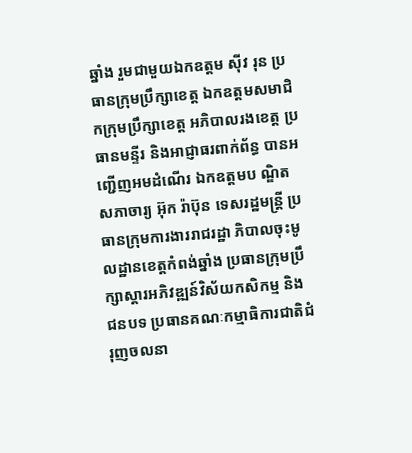ឆ្នាំង រួមជាមួយឯកឧត្ដម ស៊ីវ រុន ប្រធានក្រុមប្រឹក្សាខេត្ត ឯកឧត្ដមសមាជិកក្រុមប្រឹក្សាខេត្ត អភិបាលរងខេត្ត ប្រធានមន្ទីរ និងអាជ្ញាធរពាក់ព័ន្ធ បានអញ្ជើញអមដំណើរ ឯកឧត្តមប ណ្ឌិត សភាចារ្យ អ៊ុក រ៉ាប៊ុន ទេសរដ្ឋមន្រ្តី ប្រធានក្រុមការងាររាជរដ្ឋា ភិបាលចុះមូលដ្ឋានខេត្តកំពង់ឆ្នាំង ប្រធានក្រុមប្រឹក្សាស្តារអភិវឌ្ឍន៍វិស័យកសិកម្ម និងជនបទ ប្រធានគណៈកម្មាធិការជាតិជំរុញចលនា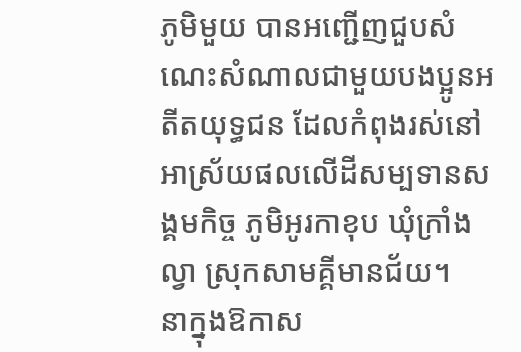ភូមិមួយ បានអញ្ជេីញជួបសំណេះសំណាលជាមួយបងប្អូនអតីតយុទ្ធជន ដែលកំពុងរស់នៅអាស្រ័យផលលើដីសម្បទានសង្គមកិច្ច ភូមិអូរកាខុប ឃុំក្រាំងល្វា ស្រុកសាមគ្គីមានជ័យ។
នាក្នុងឱកាស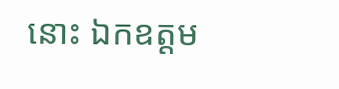នោះ ឯកឧត្ដម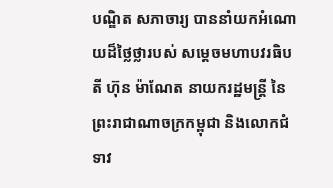បណ្ឌិត សភាចារ្យ បាននាំយកអំណោយដ៏ថ្លៃថ្លារបស់ សម្តេចមហាបវរធិបតី ហ៊ុន ម៉ាណែត នាយករដ្ឋមន្រ្តី នៃព្រះរាជាណាចក្រកម្ពុជា និងលោកជំទាវ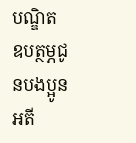បណ្ឌិត ឧបត្ថម្ភជូនបងប្អូនអតី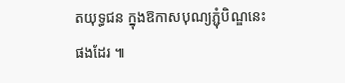តយុទ្ធជន ក្នុងឱកាសបុណ្យភ្ជុំបិណ្ឌនេះផងដែរ ៕